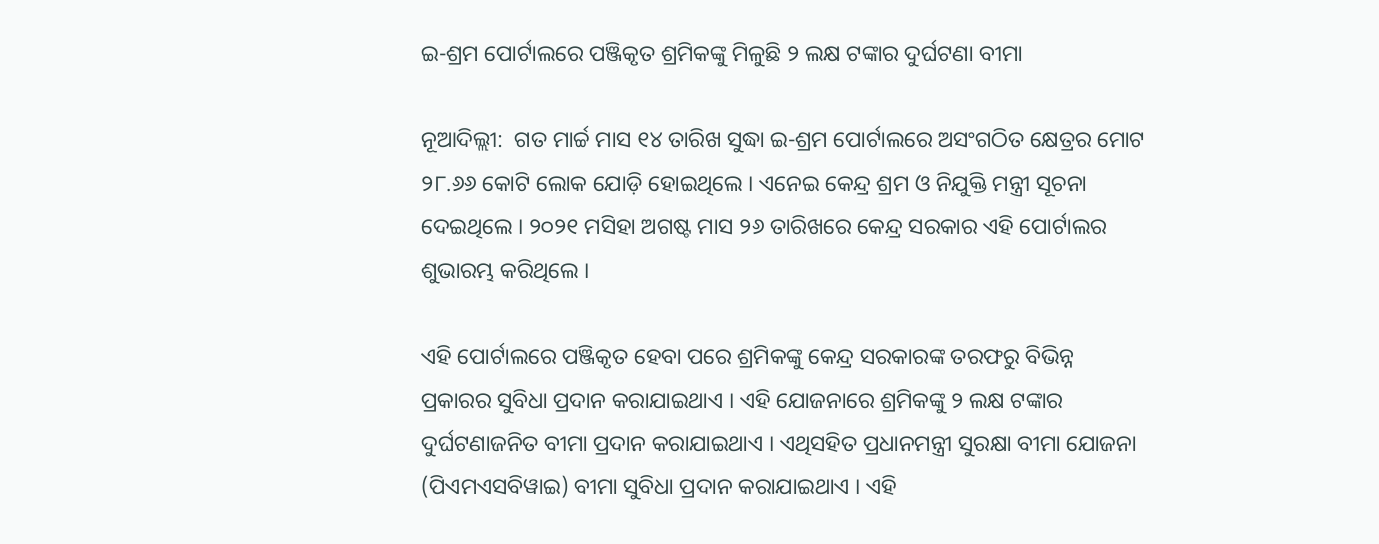ଇ-ଶ୍ରମ ପୋର୍ଟାଲରେ ପଞ୍ଜିକୃତ ଶ୍ରମିକଙ୍କୁ ମିଳୁଛି ୨ ଲକ୍ଷ ଟଙ୍କାର ଦୁର୍ଘଟଣା ବୀମା

ନୂଆଦିଲ୍ଲୀ:  ଗତ ମାର୍ଚ୍ଚ ମାସ ୧୪ ତାରିଖ ସୁଦ୍ଧା ଇ-ଶ୍ରମ ପୋର୍ଟାଲରେ ଅସଂଗଠିତ କ୍ଷେତ୍ରର ମୋଟ ୨୮.୬୬ କୋଟି ଲୋକ ଯୋଡ଼ି ହୋଇଥିଲେ । ଏନେଇ କେନ୍ଦ୍ର ଶ୍ରମ ଓ ନିଯୁକ୍ତି ମନ୍ତ୍ରୀ ସୂଚନା ଦେଇଥିଲେ । ୨୦୨୧ ମସିହା ଅଗଷ୍ଟ ମାସ ୨୬ ତାରିଖରେ କେନ୍ଦ୍ର ସରକାର ଏହି ପୋର୍ଟାଲର ଶୁଭାରମ୍ଭ କରିଥିଲେ ।

ଏହି ପୋର୍ଟାଲରେ ପଞ୍ଜିକୃତ ହେବା ପରେ ଶ୍ରମିକଙ୍କୁ କେନ୍ଦ୍ର ସରକାରଙ୍କ ତରଫରୁ ବିଭିନ୍ନ ପ୍ରକାରର ସୁବିଧା ପ୍ରଦାନ କରାଯାଇଥାଏ । ଏହି ଯୋଜନାରେ ଶ୍ରମିକଙ୍କୁ ୨ ଲକ୍ଷ ଟଙ୍କାର ଦୁର୍ଘଟଣାଜନିତ ବୀମା ପ୍ରଦାନ କରାଯାଇଥାଏ । ଏଥିସହିତ ପ୍ରଧାନମନ୍ତ୍ରୀ ସୁରକ୍ଷା ବୀମା ଯୋଜନା (ପିଏମଏସବିୱାଇ) ବୀମା ସୁବିଧା ପ୍ରଦାନ କରାଯାଇଥାଏ । ଏହି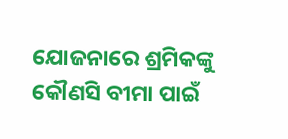ଯୋଜନାରେ ଶ୍ରମିକଙ୍କୁ କୌଣସି ବୀମା ପାଇଁ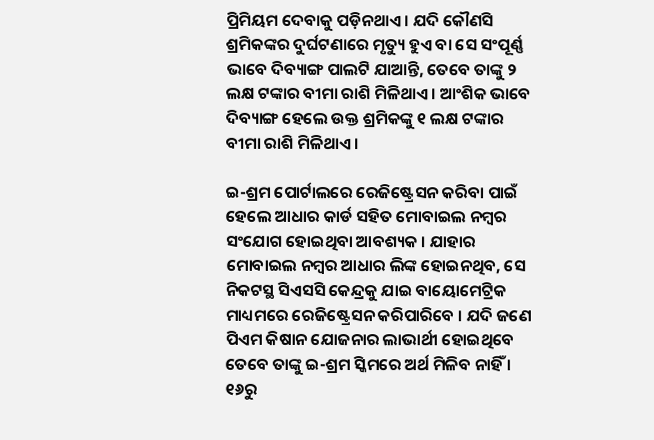ପ୍ରିମିୟମ ଦେବାକୁ ପଡ଼ିନଥାଏ । ଯଦି କୌଣସି ଶ୍ରମିକଙ୍କର ଦୁର୍ଘଟଣାରେ ମୃତ୍ୟୁ ହୁଏ ବା ସେ ସଂପୂର୍ଣ୍ଣ ଭାବେ ଦିବ୍ୟାଙ୍ଗ ପାଲଟି ଯାଆନ୍ତି, ତେବେ ତାଙ୍କୁ ୨ ଲକ୍ଷ ଟଙ୍କାର ବୀମା ରାଶି ମିଳିଥାଏ । ଆଂଶିକ ଭାବେ ଦିବ୍ୟାଙ୍ଗ ହେଲେ ଉକ୍ତ ଶ୍ରମିକଙ୍କୁ ୧ ଲକ୍ଷ ଟଙ୍କାର ବୀମା ରାଶି ମିଳିଥାଏ ।

ଇ-ଶ୍ରମ ପୋର୍ଟାଲରେ ରେଜିଷ୍ଟ୍ରେସନ କରିବା ପାଇଁ ହେଲେ ଆଧାର କାର୍ଡ ସହିତ ମୋବାଇଲ ନମ୍ବର ସଂଯୋଗ ହୋଇଥିବା ଆବଶ୍ୟକ । ଯାହାର ମୋବାଇଲ ନମ୍ବର ଆଧାର ଲିଙ୍କ ହୋଇନଥିବ, ସେ ନିକଟସ୍ଥ ସିଏସସି କେନ୍ଦ୍ରକୁ ଯାଇ ବାୟୋମେଟ୍ରିକ ମାଧ୍ୟମରେ ରେଜିଷ୍ଟ୍ରେସନ କରିପାରିବେ । ଯଦି ଜଣେ ପିଏମ କିଷାନ ଯୋଜନାର ଲାଭାର୍ଥୀ ହୋଇଥିବେ ତେବେ ତାଙ୍କୁ ଇ-ଶ୍ରମ ସ୍କିମରେ ଅର୍ଥ ମିଳିବ ନାହିଁ । ୧୬ରୁ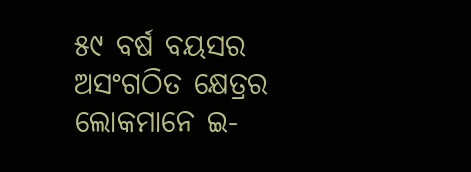୫୯ ବର୍ଷ ବୟସର ଅସଂଗଠିତ କ୍ଷେତ୍ରର ଲୋକମାନେ ଇ-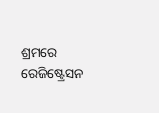ଶ୍ରମରେ ରେଜିଷ୍ଟ୍ରେସନ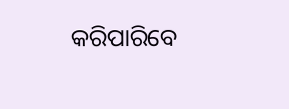କରିପାରିବେ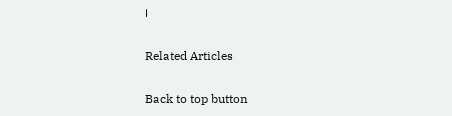।

Related Articles

Back to top button